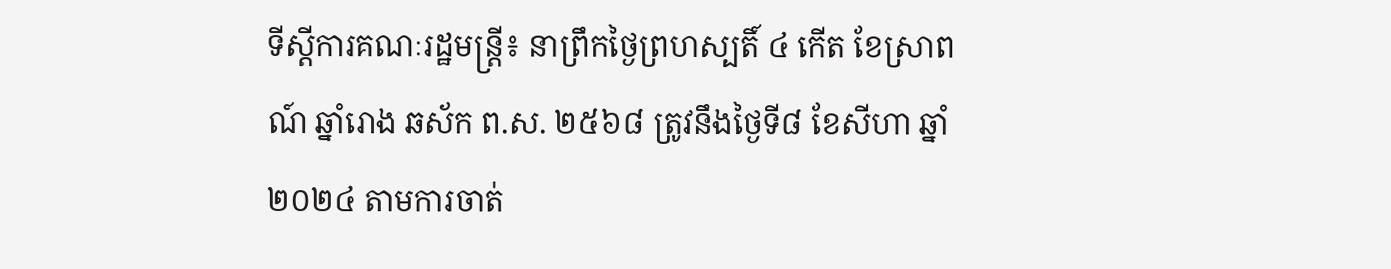ទីស្តីការគណៈរដ្ឋមន្រ្តី៖ នាព្រឹកថ្ងៃព្រហស្បតិ៍ ៤ កើត ខែស្រាពណ៍ ឆ្នាំរោង ឆស័ក ព.ស. ២៥៦៨ ត្រូវនឹងថ្ងៃទី៨ ខែសីហា ឆ្នាំ២០២៤ តាមការចាត់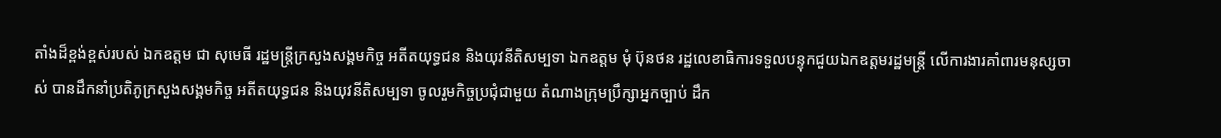តាំងដ៏ខ្ពង់ខ្ពស់របស់ ឯកឧត្តម ជា សុមេធី រដ្ឋមន្ត្រីក្រសួងសង្គមកិច្ច អតីតយុទ្ធជន និងយុវនីតិសម្បទា ឯកឧត្តម មុំ ប៊ុនថន រដ្ឋលេខាធិការទទួលបន្ទុកជួយឯកឧត្តមរដ្ឋមន្ត្រី លើការងារគាំពារមនុស្សចាស់ បានដឹកនាំប្រតិភូក្រសួងសង្គមកិច្ច អតីតយុទ្ធជន និងយុវនីតិសម្បទា ចូលរួមកិច្ចប្រជុំជាមួយ តំណាងក្រុមប្រឹក្សាអ្នកច្បាប់ ដឹក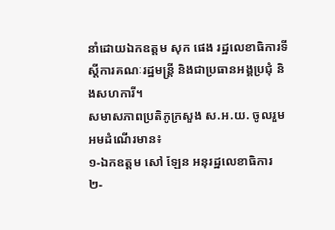នាំដោយឯកឧត្តម សុក ផេង រដ្ឋលេខាធិការទីស្តីការគណៈរដ្ឋមន្ត្រី និងជាប្រធានអង្គប្រជុំ និងសហការី។
សមាសភាពប្រតិភូក្រសួង ស.អ.យ. ចូលរួមអមដំណើរមាន៖
១-ឯកឧត្តម សៅ ឡែន អនុរដ្ឋលេខាធិការ
២-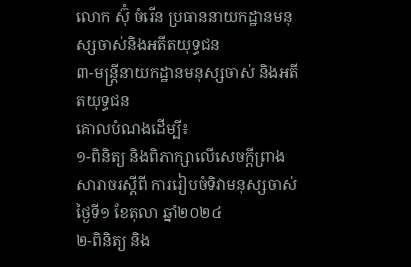លោក ស៊ុំ ចំរើន ប្រធាននាយកដ្ឋានមនុស្សចាស់និងអតីតយុទ្ធជន
៣-មន្រ្តីនាយកដ្ឋានមនុស្សចាស់ និងអតីតយុទ្ធជន
គោលបំណងដើម្បី៖
១-ពិនិត្យ និងពិភាក្សាលើសេចក្តីព្រាងសារាចរស្តីពី ការរៀបចំទិវាមនុស្សចាស់ ថ្ងៃទី១ ខែតុលា ឆ្នាំ២០២៤
២-ពិនិត្យ និង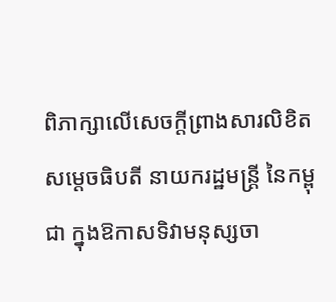ពិភាក្សាលើសេចក្តីព្រាងសារលិខិតសម្តេចធិបតី នាយករដ្ឋមន្ត្រី នៃកម្ពុជា ក្នុងឱកាសទិវាមនុស្សចា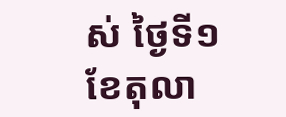ស់ ថ្ងៃទី១ ខែតុលា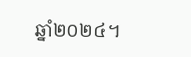ឆ្នាំ២០២៤។